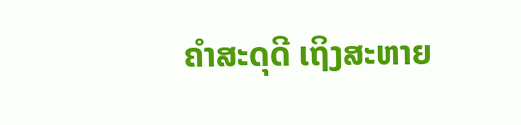ຄໍາສະດຸດີ ເຖິງສະຫາຍ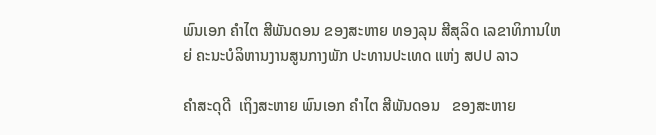ພົນເອກ ຄໍາໄຕ ສີພັນດອນ ຂອງສະຫາຍ ທອງລຸນ ສີສຸລິດ ເລຂາທິການໃຫຍ່ ຄະນະບໍລິຫານງານສູນກາງພັກ ປະທານປະເທດ ແຫ່ງ ສປປ ລາວ

ຄໍາສະດຸດີ  ເຖິງສະຫາຍ ພົນເອກ ຄໍາໄຕ ສີພັນດອນ   ຂອງສະຫາຍ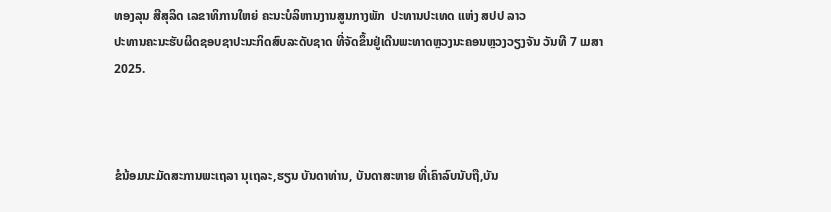ທອງລຸນ ສີສຸລິດ ເລຂາທິການໃຫຍ່ ຄະນະບໍລິຫານງານສູນກາງພັກ  ປະທານປະເທດ ແຫ່ງ ສປປ ລາວ
ປະທານຄະນະຮັບຜິດຊອບຊາປະນະກິດສົບລະດັບຊາດ ທີ່ຈັດຂຶ້ນຢູ່ເດີນພະທາດຫຼວງນະຄອນຫຼວງວຽງຈັນ ວັນທີ 7 ເມສາ 2025.



ຂໍນ້ອມນະມັດສະການພະເຖລາ ນຸເຖລະ,ຮຽນ ບັນດາທ່ານ, ບັນດາສະຫາຍ ທີ່ເຄົາລົບນັບຖື,ບັນ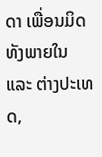ດາ ເພື່ອນມິດ ທັງພາຍໃນ ແລະ ຕ່າງປະເທດ,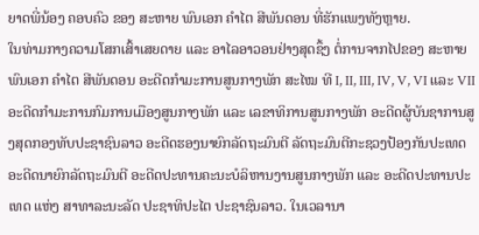ຍາດພີ່ນ້ອງ ຄອບຄົວ ຂອງ ສະຫາຍ ພົນເອກ ຄໍາໄຕ ສີພັນດອນ ທີ່ຮັກແພງທັງຫຼາຍ.
ໃນທ່າມກາງຄວາມໂສກເສົ້າເສຍດາຍ ແລະ ອາໄລອາວອນຢ່າງສຸດຊຶ້ງ ຕໍ່ການຈາກໄປຂອງ ສະຫາຍ ພົນເອກ ຄໍາໄຕ ສີພັນດອນ ອະດີດກຳມະການສູນກາງພັກ ສະໄໝ ທີ I, II, III, IV, V, VI ແລະ VII ອະດີດກຳມະການກົມການເມືອງສູນກາງພັກ ແລະ ເລຂາທິການສູນກາງພັກ ອະດີດຜູ້ບັນຊາການສູງສຸດກອງທັບປະຊາຊົນລາວ ອະດີດຮອງນາຍົກລັດຖະມົນຕີ ລັດຖະມົນຕີກະຊວງປ້ອງກັນປະເທດ ອະດີດນາຍົກລັດຖະມົນຕີ ອະດີດປະທານຄະນະບໍລິຫານງານສູນກາງພັກ ແລະ ອະດີດປະທານປະເທດ ແຫ່ງ ສາທາລະນະລັດ ປະຊາທິປະໄຕ ປະຊາຊົນລາວ. ໃນເວລານາ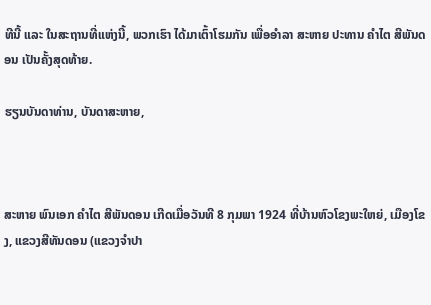ທີນີ້ ແລະ ໃນສະຖານທີ່ແຫ່ງນີ້, ພວກເຮົາ ໄດ້ມາເຕົ້າໂຮມກັນ ເພື່ອອຳລາ ສະຫາຍ ປະທານ ຄໍາໄຕ ສີພັນດອນ ເປັນຄັ້ງສຸດທ້າຍ.

ຮຽນບັນດາທ່ານ, ບັນດາສະຫາຍ,



ສະຫາຍ ພົນເອກ ຄໍາໄຕ ສີພັນດອນ ເກີດເມື່ອວັນທີ 8 ກຸມພາ 1924 ທີ່ບ້ານຫົວໂຂງພະໃຫຍ່, ເມືອງໂຂງ, ແຂວງສີທັນດອນ (ແຂວງຈໍາປາ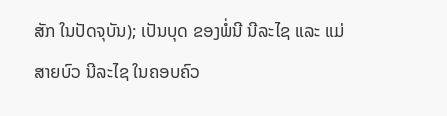ສັກ ໃນປັດຈຸບັນ); ເປັນບຸດ ຂອງພໍ່ນີ ນີລະໄຊ ແລະ ແມ່ ສາຍບົວ ນີລະໄຊ ໃນຄອບຄົວ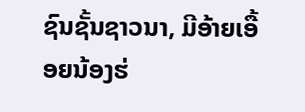ຊົນຊັ້ນຊາວນາ, ມີອ້າຍເອື້ອຍນ້ອງຮ່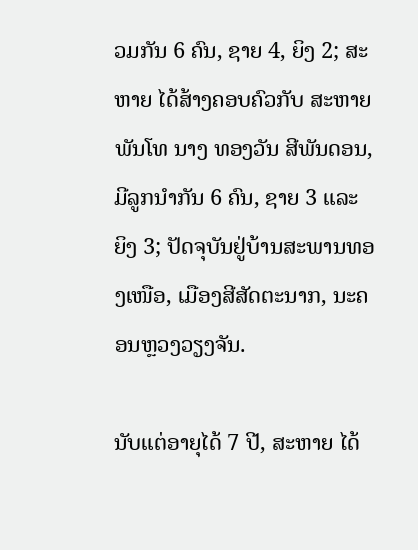ວມກັນ 6 ຄົນ, ຊາຍ 4, ຍິງ 2; ສະຫາຍ ໄດ້ສ້າງຄອບຄົວກັບ ສະຫາຍ ພັນໂທ ນາງ ທອງວັນ ສີພັນດອນ, ມີລູກນໍາກັນ 6 ຄົນ, ຊາຍ 3 ແລະ ຍິງ 3; ປັດຈຸບັນຢູ່ບ້ານສະພານທອງເໜືອ, ເມືອງສີສັດຕະນາກ, ນະຄອນຫຼວງວຽງຈັນ.

ນັບແຕ່ອາຍຸໄດ້ 7 ປີ, ສະຫາຍ ໄດ້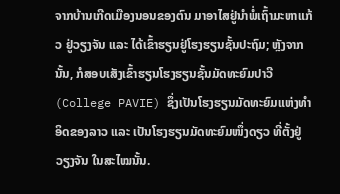ຈາກບ້ານເກີດເມືອງນອນຂອງຕົນ ມາອາໄສຢູ່ນໍາພໍ່ເຖົ້າມະຫາແກ້ວ ຢູ່ວຽງຈັນ ແລະ ໄດ້ເຂົ້າຮຽນຢູ່ໂຮງຮຽນຊັ້ນປະຖົມ; ຫຼັງຈາກນັ້ນ, ກໍສອບເສັງເຂົ້າຮຽນໂຮງຮຽນຊັ້ນມັດທະຍົມປາວີ (College PAVIE) ຊຶ່ງເປັນໂຮງຮຽນມັດທະຍົມແຫ່ງທຳອິດຂອງລາວ ແລະ ເປັນໂຮງຮຽນມັດທະຍົມໜຶ່ງດຽວ ທີ່ຕັ້ງຢູ່ ວຽງຈັນ ໃນສະໄໝນັ້ນ.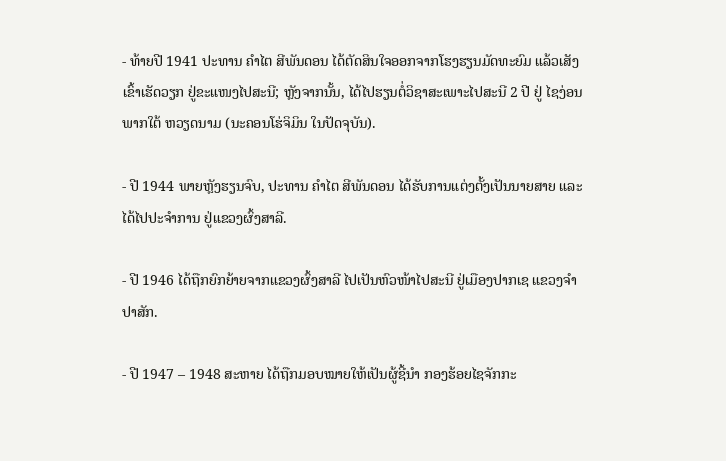- ທ້າຍປີ 1941 ປະທານ ຄໍາໄຕ ສີພັນດອນ ໄດ້ຕັດສິນໃຈອອກຈາກໂຮງຮຽນມັດທະຍົມ ແລ້ວເສັງເຂົ້າເຮັດວຽກ ຢູ່ຂະແໜງໄປສະນີ; ຫຼັງຈາກນັ້ນ, ໄດ້ໄປຮຽນຕໍ່ວິຊາສະເພາະໄປສະນີ 2 ປີ ຢູ່ ໄຊງ່ອນ ພາກໃຕ້ ຫວຽດນາມ (ນະຄອນໂຮ່ຈິມິນ ໃນປັດຈຸບັນ).

- ປີ 1944 ພາຍຫຼັງຮຽນຈົບ, ປະທານ ຄໍາໄຕ ສີພັນດອນ ໄດ້ຮັບການແຕ່ງຕັ້ງເປັນນາຍສາຍ ແລະ ໄດ້ໄປປະຈໍາການ ຢູ່ແຂວງຜົ້ງສາລີ.

- ປີ 1946 ໄດ້ຖືກຍົກຍ້າຍຈາກແຂວງຜົ້ງສາລີ ໄປເປັນຫົວໜ້າໄປສະນີ ຢູ່ເມືອງປາກເຊ ແຂວງຈໍາປາສັກ.

- ປີ 1947 – 1948 ສະຫາຍ ໄດ້ຖືກມອບໝາຍໃຫ້ເປັນຜູ້ຊີ້ນຳ ກອງຮ້ອຍໄຊຈັກກະ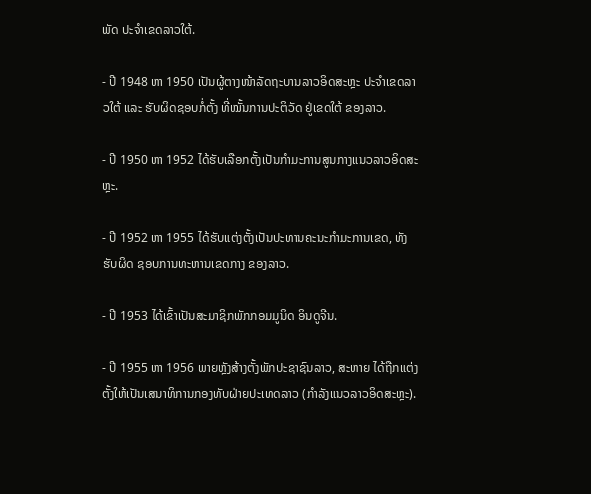ພັດ ປະຈໍາເຂດລາວໃຕ້.

- ປີ 1948 ຫາ 1950 ເປັນຜູ້ຕາງໜ້າລັດຖະບານລາວອິດສະຫຼະ ປະຈໍາເຂດລາວໃຕ້ ແລະ ຮັບຜິດຊອບກໍ່ຕັ້ງ ທີ່ໝັ້ນການປະຕິວັດ ຢູ່ເຂດໃຕ້ ຂອງລາວ.

- ປີ 1950 ຫາ 1952 ໄດ້ຮັບເລືອກຕັ້ງເປັນກໍາມະການສູນກາງແນວລາວອິດສະຫຼະ.

- ປີ 1952 ຫາ 1955 ໄດ້ຮັບແຕ່ງຕັ້ງເປັນປະທານຄະນະກໍາມະການເຂດ, ທັງຮັບຜິດ ຊອບການທະຫານເຂດກາງ ຂອງລາວ.

- ປີ 1953 ໄດ້ເຂົ້າເປັນສະມາຊິກພັກກອມມູນິດ ອິນດູຈີນ.

- ປີ 1955 ຫາ 1956 ພາຍຫຼັງສ້າງຕັ້ງພັກປະຊາຊົນລາວ, ສະຫາຍ ໄດ້ຖືກແຕ່ງຕັ້ງໃຫ້ເປັນເສນາທິການກອງທັບຝ່າຍປະເທດລາວ (ກຳລັງແນວລາວອິດສະຫຼະ).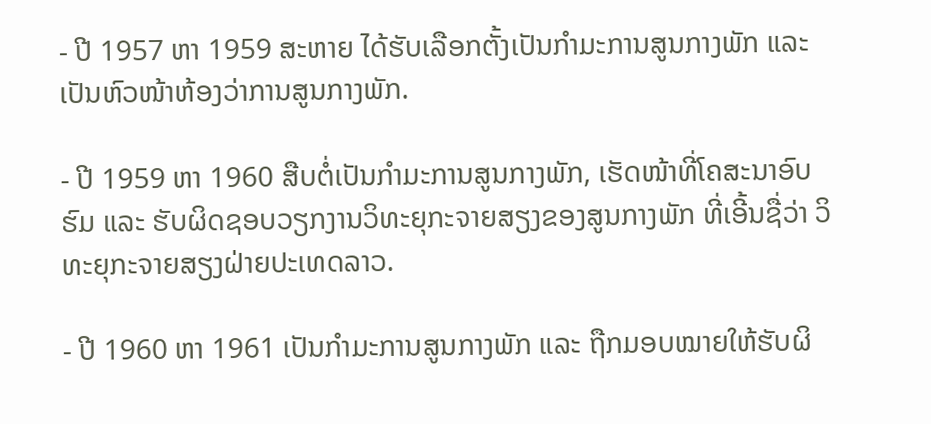- ປີ 1957 ຫາ 1959 ສະຫາຍ ໄດ້ຮັບເລືອກຕັ້ງເປັນກໍາມະການສູນກາງພັກ ແລະ ເປັນຫົວໜ້າຫ້ອງວ່າການສູນກາງພັກ.

- ປີ 1959 ຫາ 1960 ສືບຕໍ່ເປັນກໍາມະການສູນກາງພັກ, ເຮັດໜ້າທີ່ໂຄສະນາອົບຮົມ ແລະ ຮັບຜິດຊອບວຽກງານວິທະຍຸກະຈາຍສຽງຂອງສູນກາງພັກ ທີ່ເອີ້ນຊື່ວ່າ ວິທະຍຸກະຈາຍສຽງຝ່າຍປະເທດລາວ.

- ປີ 1960 ຫາ 1961 ເປັນກໍາມະການສູນກາງພັກ ແລະ ຖືກມອບໝາຍໃຫ້ຮັບຜິ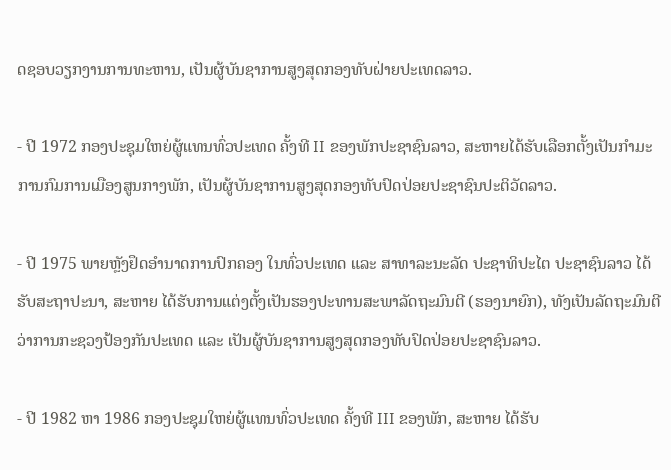ດຊອບວຽກງານການທະຫານ, ເປັນຜູ້ບັນຊາການສູງສຸດກອງທັບຝ່າຍປະເທດລາວ.

- ປີ 1972 ກອງປະຊຸມໃຫຍ່ຜູ້ແທນທົ່ວປະເທດ ຄັ້ງທີ II ຂອງພັກປະຊາຊົນລາວ, ສະຫາຍໄດ້ຮັບເລືອກຕັ້ງເປັນກໍາມະການກົມການເມືອງສູນກາງພັກ, ເປັນຜູ້ບັນຊາການສູງສຸດກອງທັບປົດປ່ອຍປະຊາຊົນປະຕິວັດລາວ.

- ປີ 1975 ພາຍຫຼັງຢຶດອໍານາດການປົກຄອງ ໃນທົ່ວປະເທດ ແລະ ສາທາລະນະລັດ ປະຊາທິປະໄຕ ປະຊາຊົນລາວ ໄດ້ຮັບສະຖາປະນາ, ສະຫາຍ ໄດ້ຮັບການແຕ່ງຕັ້ງເປັນຮອງປະທານສະພາລັດຖະມົນຕີ (ຮອງນາຍົກ), ທັງເປັນລັດຖະມົນຕີວ່າການກະຊວງປ້ອງກັນປະເທດ ແລະ ເປັນຜູ້ບັນຊາການສູງສຸດກອງທັບປົດປ່ອຍປະຊາຊົນລາວ.

- ປີ 1982 ຫາ 1986 ກອງປະຊຸມໃຫຍ່ຜູ້ແທນທົ່ວປະເທດ ຄັ້ງທີ III ຂອງພັກ, ສະຫາຍ ໄດ້ຮັບ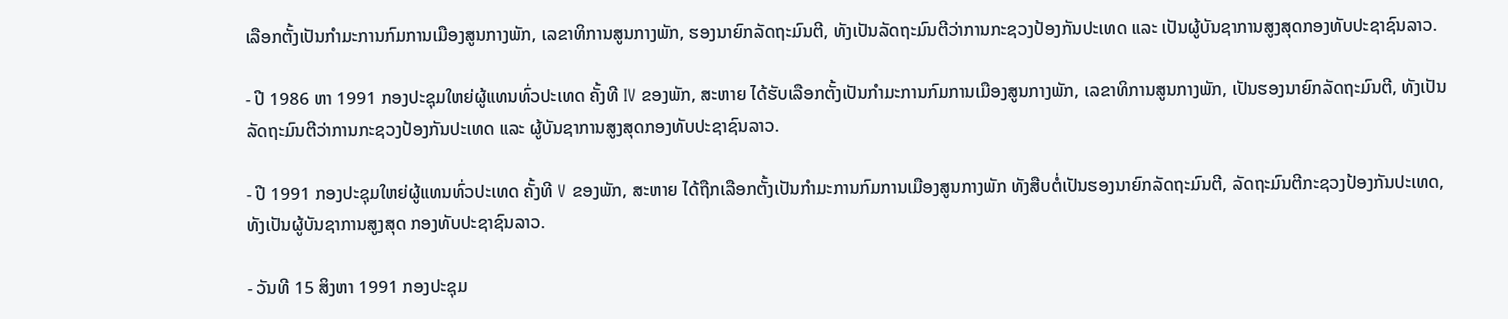ເລືອກຕັ້ງເປັນກໍາມະການກົມການເມືອງສູນກາງພັກ, ເລຂາທິການສູນກາງພັກ, ຮອງນາຍົກລັດຖະມົນຕີ, ທັງເປັນລັດຖະມົນຕີວ່າການກະຊວງປ້ອງກັນປະເທດ ແລະ ເປັນຜູ້ບັນຊາການສູງສຸດກອງທັບປະຊາຊົນລາວ.

- ປີ 1986 ຫາ 1991 ກອງປະຊຸມໃຫຍ່ຜູ້ແທນທົ່ວປະເທດ ຄັ້ງທີ IV ຂອງພັກ, ສະຫາຍ ໄດ້ຮັບເລືອກຕັ້ງເປັນກໍາມະການກົມການເມືອງສູນກາງພັກ, ເລຂາທິການສູນກາງພັກ, ເປັນຮອງນາຍົກລັດຖະມົນຕີ, ທັງເປັນລັດຖະມົນຕີວ່າການກະຊວງປ້ອງກັນປະເທດ ແລະ ຜູ້ບັນຊາການສູງສຸດກອງທັບປະຊາຊົນລາວ.

- ປີ 1991 ກອງປະຊຸມໃຫຍ່ຜູ້ແທນທົ່ວປະເທດ ຄັ້ງທີ V ຂອງພັກ, ສະຫາຍ ໄດ້ຖືກເລືອກຕັ້ງເປັນກໍາມະການກົມການເມືອງສູນກາງພັກ ທັງສືບຕໍ່ເປັນຮອງນາຍົກລັດຖະມົນຕີ, ລັດຖະມົນຕີກະຊວງປ້ອງກັນປະເທດ, ທັງເປັນຜູ້ບັນຊາການສູງສຸດ ກອງທັບປະຊາຊົນລາວ.

- ວັນທີ 15 ສິງຫາ 1991 ກອງປະຊຸມ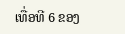ເທື່ອທີ 6 ຂອງ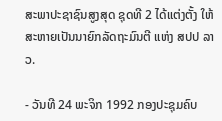ສະພາປະຊາຊົນສູງສຸດ ຊຸດທີ 2 ໄດ້ແຕ່ງຕັ້ງ ໃຫ້ສະຫາຍເປັນນາຍົກລັດຖະມົນຕີ ແຫ່ງ ສປປ ລາວ.

- ວັນທີ 24 ພະຈິກ 1992 ກອງປະຊຸມຄົບ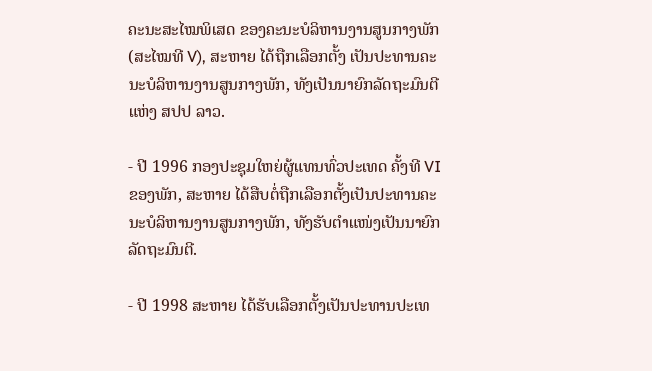ຄະນະສະໄໝພິເສດ ຂອງຄະນະບໍລິຫານງານສູນກາງພັກ (ສະໄໝທີ V), ສະຫາຍ ໄດ້ຖືກເລືອກຕັ້ງ ເປັນປະທານຄະນະບໍລິຫານງານສູນກາງພັກ, ທັງເປັນນາຍົກລັດຖະມົນຕີ ແຫ່ງ ສປປ ລາວ.

- ປີ 1996 ກອງປະຊຸມໃຫຍ່ຜູ້ແທນທົ່ວປະເທດ ຄັ້ງທີ VI ຂອງພັກ, ສະຫາຍ ໄດ້ສືບຕໍ່ຖືກເລືອກຕັ້ງເປັນປະທານຄະນະບໍລິຫານງານສູນກາງພັກ, ທັງຮັບຕຳແໜ່ງເປັນນາຍົກລັດຖະມົນຕີ.

- ປີ 1998 ສະຫາຍ ໄດ້ຮັບເລືອກຕັ້ງເປັນປະທານປະເທ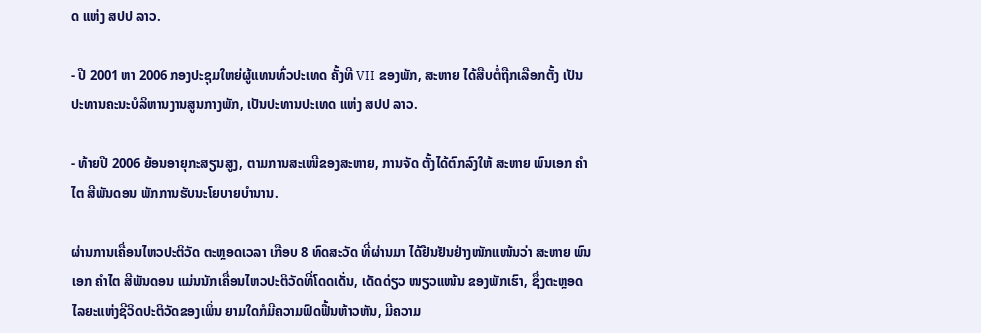ດ ແຫ່ງ ສປປ ລາວ.

- ປີ 2001 ຫາ 2006 ກອງປະຊຸມໃຫຍ່ຜູ້ແທນທົ່ວປະເທດ ຄັ້ງທີ VII ຂອງພັກ, ສະຫາຍ ໄດ້ສືບຕໍ່ຖືກເລືອກຕັ້ງ ເປັນປະທານຄະນະບໍລິຫານງານສູນກາງພັກ, ເປັນປະທານປະເທດ ແຫ່ງ ສປປ ລາວ.

- ທ້າຍປີ 2006 ຍ້ອນອາຍຸກະສຽນສູງ, ຕາມການສະເໜີຂອງສະຫາຍ, ການຈັດ ຕັ້ງໄດ້ຕົກລົງໃຫ້ ສະຫາຍ ພົນເອກ ຄຳໄຕ ສີພັນດອນ ພັກການຮັບນະໂຍບາຍບໍານານ.

ຜ່ານການເຄື່ອນໄຫວປະຕິວັດ ຕະຫຼອດເວລາ ເກືອບ 8 ທົດສະວັດ ທີ່ຜ່ານມາ ໄດ້ຢືນຢັນຢ່າງໜັກແໜ້ນວ່າ ສະຫາຍ ພົນເອກ ຄໍາໄຕ ສີພັນດອນ ແມ່ນນັກເຄື່ອນໄຫວປະຕິວັດທີ່ໂດດເດັ່ນ, ເດັດດ່ຽວ ໜຽວແໜ້ນ ຂອງພັກເຮົາ, ຊຶ່ງຕະຫຼອດໄລຍະແຫ່ງຊີວິດປະຕິວັດຂອງເພິ່ນ ຍາມໃດກໍມີຄວາມຟົດຟື້ນຫ້າວຫັນ, ມີຄວາມ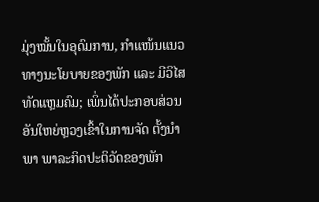ມຸ່ງໝັ້ນໃນອຸດົມການ, ກຳແໜ້ນແນວທາງນະໂຍບາຍຂອງພັກ ແລະ ມີວິໄສທັດແຫຼມຄົມ; ເພິ່ນໄດ້ປະກອບສ່ວນອັນໃຫຍ່ຫຼວງເຂົ້າໃນການຈັດ ຕັ້ງນໍາພາ ພາລະກິດປະຕິວັດຂອງພັກ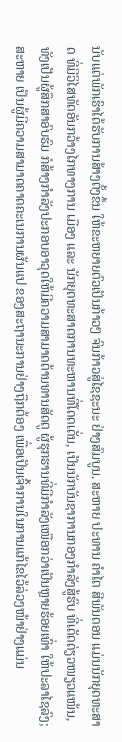ນັບແຕ່ພັກເຮົາໄດ້ຮັບການສ້າງຕັ້ງຂຶ້ນ ໃຫ້ຂະຫຍາຍຕົວເປັນກ້າວໆ ຈົນກ້າວສູ່ໄຊຊະນະ ຢ່າງສົມບູນ. ສະຫາຍ ປະທານ ຄໍາໄຕ ສີພັນດອນ ແມ່ນນັກຍຸດທະສາດ ທີ່ມີວິໄສທັດອັນກວ້າງໄກທາງການ ເມືອງ ແລະ ນັກຍຸດທະສາດການທະຫານທີ່ໂດດເດັ່ນ, ເປັນນັກບັນຊາການກອງກໍາລັງສູ້ຮົບ ທີ່ເດັດດ່ຽວໜຽວແໜ້ນ, ທັງເປັນຜູ້ສຶກສາອົບຮົມ ກໍສ້າງກໍາລັງປະກອບອາວຸດໃຫ້ມີຄວາມສາມາດຕ້ານທານສັດຕູ ຜູ້ຮຸກຮານທີ່ມີກຳລັງເໜືອກວ່າເປັນຫຼາຍຮ້ອຍເທົ່າ ໃຫ້ປະລາໄຊລົງ; ສະຫາຍ ເປັນຜູ້ມີຄວາມສາມາດຄາດຄະເນການຜັນແປ ຂອງສະຖານະການຢ່າງຖືກຕ້ອງ ເພື່ອເປັນເຈົ້າການໃນການແກ້ໄຂໄວ້ລ່ວງໜ້າຢ່າງແມ່ນ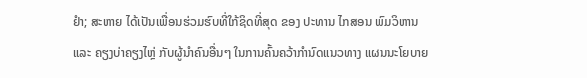ຢໍາ; ສະຫາຍ ໄດ້ເປັນເພື່ອນຮ່ວມຮົບທີ່ໃກ້ຊິດທີ່ສຸດ ຂອງ ປະທານ ໄກສອນ ພົມວິຫານ ແລະ ຄຽງບ່າຄຽງໄຫຼ່ ກັບຜູ້ນໍາຄົນອື່ນໆ ໃນການຄົ້ນຄວ້າກໍານົດແນວທາງ ແຜນນະໂຍບາຍ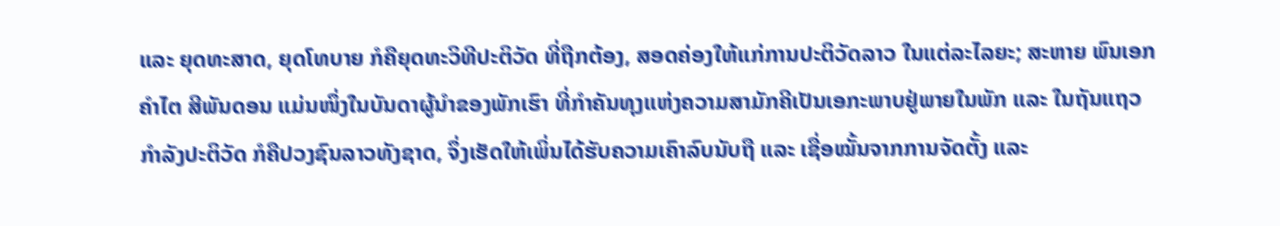ແລະ ຍຸດທະສາດ, ຍຸດໂທບາຍ ກໍຄືຍຸດທະວິທີປະຕິວັດ ທີ່ຖືກຕ້ອງ, ສອດຄ່ອງໃຫ້ແກ່ການປະຕິວັດລາວ ໃນແຕ່ລະໄລຍະ; ສະຫາຍ ພົນເອກ ຄໍາໄຕ ສີພັນດອນ ແມ່ນໜຶ່ງໃນບັນດາຜູ້ນໍາຂອງພັກເຮົາ ທີ່ກໍາຄັນທຸງແຫ່ງຄວາມສາມັກຄີເປັນເອກະພາບຢູ່ພາຍໃນພັກ ແລະ ໃນຖັນແຖວກໍາລັງປະຕິວັດ ກໍຄືປວງຊົນລາວທັງຊາດ, ຈຶ່ງເຮັດໃຫ້ເພິ່ນໄດ້ຮັບຄວາມເຄົາລົບນັບຖື ແລະ ເຊື່ອໝັ້ນຈາກການຈັດຕັ້ງ ແລະ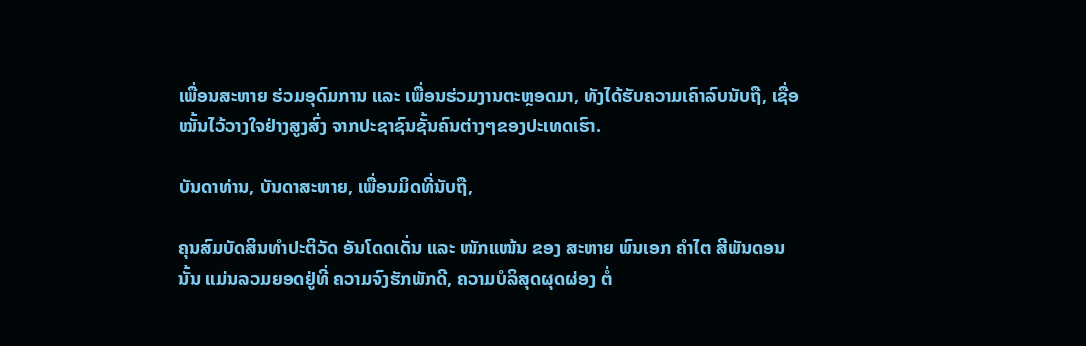ເພື່ອນສະຫາຍ ຮ່ວມອຸດົມການ ແລະ ເພື່ອນຮ່ວມງານຕະຫຼອດມາ, ທັງໄດ້ຮັບຄວາມເຄົາລົບນັບຖື, ເຊື່ອໝັ້ນໄວ້ວາງໃຈຢ່າງສູງສົ່ງ ຈາກປະຊາຊົນຊັ້ນຄົນຕ່າງໆຂອງປະເທດເຮົາ.

ບັນດາທ່ານ, ບັນດາສະຫາຍ, ເພື່ອນມິດທີ່ນັບຖື,

ຄຸນສົມບັດສິນທຳປະຕິວັດ ອັນໂດດເດັ່ນ ແລະ ໜັກແໜ້ນ ຂອງ ສະຫາຍ ພົນເອກ ຄໍາໄຕ ສີພັນດອນ ນັ້ນ ແມ່ນລວມຍອດຢູ່ທີ່ ຄວາມຈົງຮັກພັກດີ, ຄວາມບໍລິສຸດຜຸດຜ່ອງ ຕໍ່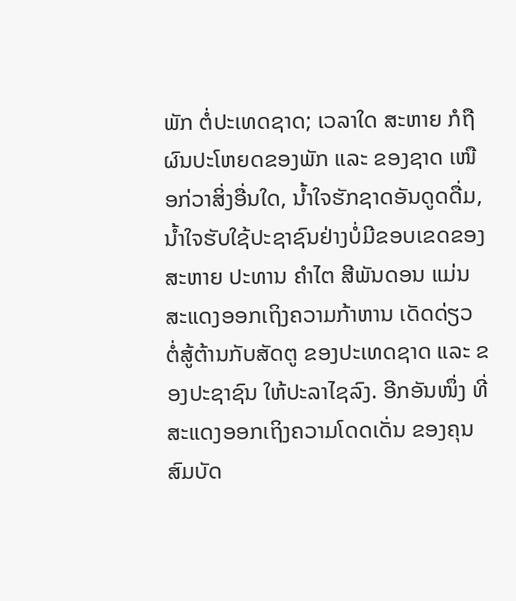ພັກ ຕໍ່ປະເທດຊາດ; ເວລາໃດ ສະຫາຍ ກໍຖືຜົນປະໂຫຍດຂອງພັກ ແລະ ຂອງຊາດ ເໜືອກ່ວາສິ່ງອື່ນໃດ, ນໍ້າໃຈຮັກຊາດອັນດູດດື່ມ, ນໍ້າໃຈຮັບໃຊ້ປະຊາຊົນຢ່າງບໍ່ມີຂອບເຂດຂອງ ສະຫາຍ ປະທານ ຄຳໄຕ ສີພັນດອນ ແມ່ນສະແດງອອກເຖິງຄວາມກ້າຫານ ເດັດດ່ຽວ ຕໍ່ສູ້ຕ້ານກັບສັດຕູ ຂອງປະເທດຊາດ ແລະ ຂອງປະຊາຊົນ ໃຫ້ປະລາໄຊລົງ. ອີກອັນໜຶ່ງ ທີ່ສະແດງອອກເຖິງຄວາມໂດດເດັ່ນ ຂອງຄຸນສົມບັດ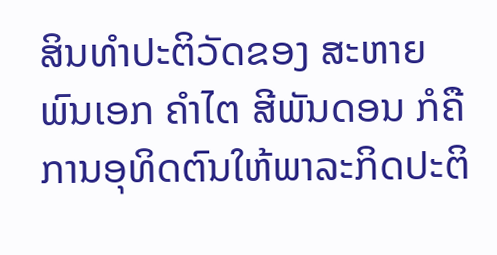ສິນທຳປະຕິວັດຂອງ ສະຫາຍ ພົນເອກ ຄຳໄຕ ສີພັນດອນ ກໍຄື ການອຸທິດຕົນໃຫ້ພາລະກິດປະຕິ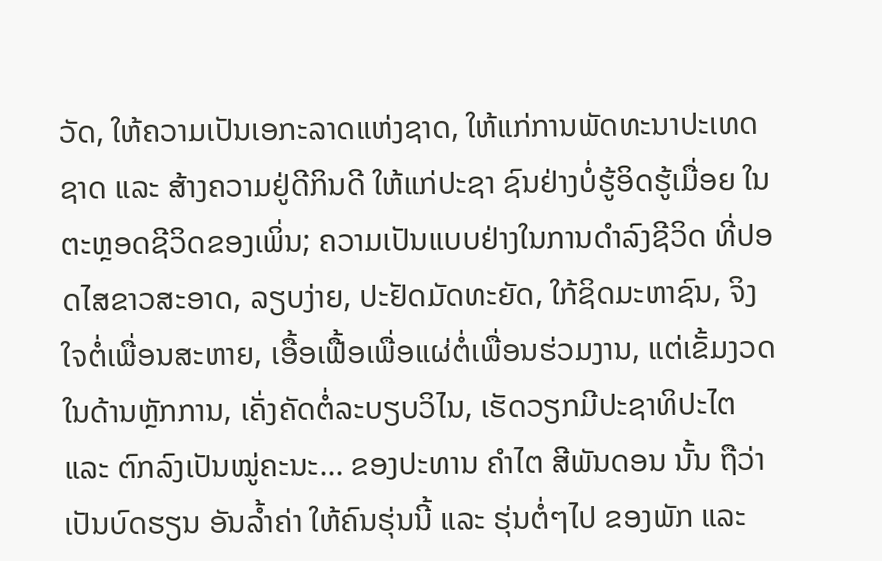ວັດ, ໃຫ້ຄວາມເປັນເອກະລາດແຫ່ງຊາດ, ໃຫ້ແກ່ການພັດທະນາປະເທດຊາດ ແລະ ສ້າງຄວາມຢູ່ດີກິນດີ ໃຫ້ແກ່ປະຊາ ຊົນຢ່າງບໍ່ຮູ້ອິດຮູ້ເມື່ອຍ ໃນຕະຫຼອດຊີວິດຂອງເພິ່ນ; ຄວາມເປັນແບບຢ່າງໃນການດຳລົງຊີວິດ ທີ່ປອດໄສຂາວສະອາດ, ລຽບງ່າຍ, ປະຢັດມັດທະຍັດ, ໃກ້ຊິດມະຫາຊົນ, ຈິງໃຈຕໍ່ເພື່ອນສະຫາຍ, ເອື້ອເຟື້ອເພື່ອແຜ່ຕໍ່ເພື່ອນຮ່ວມງານ, ແຕ່ເຂັ້ມງວດໃນດ້ານຫຼັກການ, ເຄັ່ງຄັດຕໍ່ລະບຽບວິໄນ, ເຮັດວຽກມີປະຊາທິປະໄຕ ແລະ ຕົກລົງເປັນໝູ່ຄະນະ... ຂອງປະທານ ຄຳໄຕ ສີພັນດອນ ນັ້ນ ຖືວ່າເປັນບົດຮຽນ ອັນລໍ້າຄ່າ ໃຫ້ຄົນຮຸ່ນນີ້ ແລະ ຮຸ່ນຕໍ່ໆໄປ ຂອງພັກ ແລະ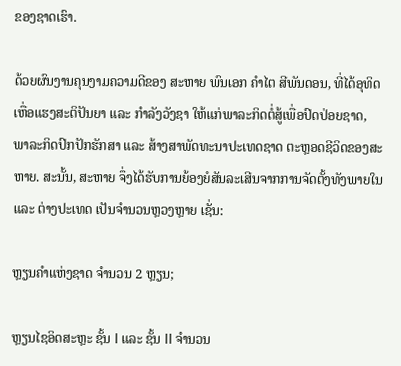ຂອງຊາດເຮົາ.

ດ້ວຍຜົນງານຄຸນງາມຄວາມດີຂອງ ສະຫາຍ ພົນເອກ ຄໍາໄຕ ສີພັນດອນ, ທີ່ໄດ້ອຸທິດເຫື່ອແຮງສະຕິປັນຍາ ແລະ ກຳລັງວັງຊາ ໃຫ້ແກ່ພາລະກິດຕໍ່ສູ້ເພື່ອປົດປ່ອຍຊາດ, ພາລະກິດປົກປັກຮັກສາ ແລະ ສ້າງສາພັດທະນາປະເທດຊາດ ຕະຫຼອດຊີວິດຂອງສະຫາຍ. ສະນັ້ນ, ສະຫາຍ ຈຶ່ງໄດ້ຮັບການຍ້ອງຍໍສັນລະເສີນຈາກການຈັດຕັ້ງທັງພາຍໃນ ແລະ ຕ່າງປະເທດ ເປັນຈໍານວນຫຼວງຫຼາຍ ເຊັ່ນ:

ຫຼຽນຄໍາແຫ່ງຊາດ ຈໍານວນ 2 ຫຼຽນ;

ຫຼຽນໄຊອິດສະຫຼະ ຊັ້ນ I ແລະ ຊັ້ນ II ຈໍານວນ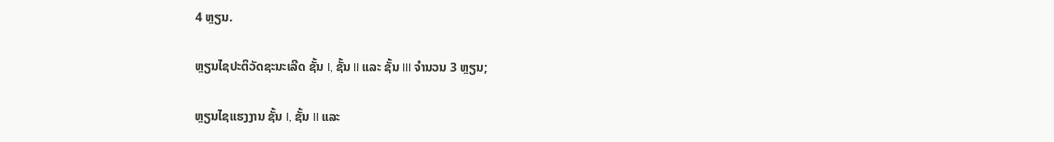4 ຫຼຽນ.

ຫຼຽນໄຊປະຕິວັດຊະນະເລີດ ຊັ້ນ I, ຊັ້ນ II ແລະ ຊັ້ນ III ຈໍານວນ 3 ຫຼຽນ;

ຫຼຽນໄຊແຮງງານ ຊັ້ນ I, ຊັ້ນ II ແລະ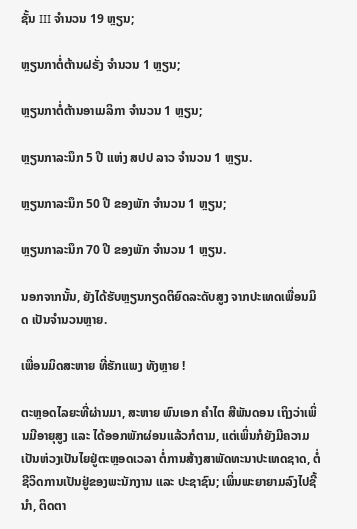ຊັ້ນ III ຈໍານວນ 19 ຫຼຽນ;

ຫຼຽນກາຕໍ່ຕ້ານຝຣັ່ງ ຈໍານວນ 1 ຫຼຽນ;

ຫຼຽນກາຕໍ່ຕ້ານອາເມລິກາ ຈໍານວນ 1 ຫຼຽນ;

ຫຼຽນກາລະນຶກ 5 ປີ ແຫ່ງ ສປປ ລາວ ຈໍານວນ 1 ຫຼຽນ.

ຫຼຽນກາລະນຶກ 50 ປີ ຂອງພັກ ຈໍານວນ 1 ຫຼຽນ;

ຫຼຽນກາລະນຶກ 70 ປີ ຂອງພັກ ຈໍານວນ 1 ຫຼຽນ.

ນອກຈາກນັ້ນ, ຍັງໄດ້ຮັບຫຼຽນກຽດຕິຍົດລະດັບສູງ ຈາກປະເທດເພື່ອນມິດ ເປັນຈໍານວນຫຼາຍ.

ເພື່ອນມິດສະຫາຍ ທີ່ຮັກແພງ ທັງຫຼາຍ !

ຕະຫຼອດໄລຍະທີ່ຜ່ານມາ, ສະຫາຍ ພົນເອກ ຄໍາໄຕ ສີພັນດອນ ເຖິງວ່າເພິ່ນມີອາຍຸສູງ ແລະ ໄດ້ອອກພັກຜ່ອນແລ້ວກໍຕາມ, ແຕ່ເພິ່ນກໍຍັງມີຄວາມເປັນຫ່ວງເປັນໄຍຢູ່ຕະຫຼອດເວລາ ຕໍ່ການສ້າງສາພັດທະນາປະເທດຊາດ, ຕໍ່ຊີວິດການເປັນຢູ່ຂອງພະນັກງານ ແລະ ປະຊາຊົນ; ເພິ່ນພະຍາຍາມລົງໄປຊີ້ນຳ, ຕິດຕາ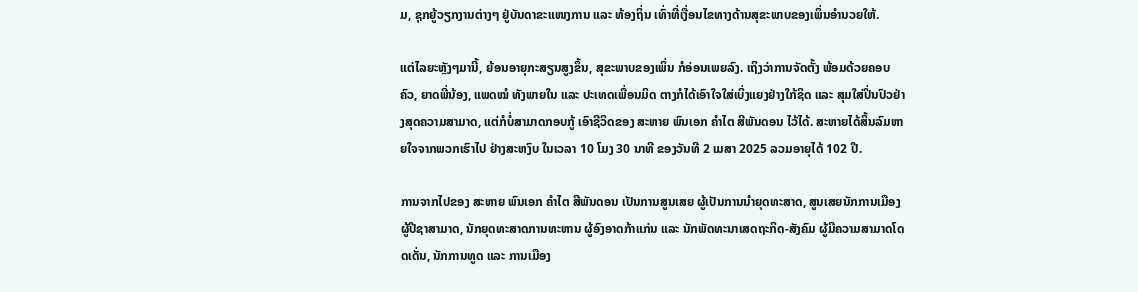ມ, ຊຸກຍູ້ວຽກງານຕ່າງໆ ຢູ່ບັນດາຂະແໜງການ ແລະ ທ້ອງຖິ່ນ ເທົ່າທີ່ເງື່ອນໄຂທາງດ້ານສຸຂະພາບຂອງເພິ່ນອຳນວຍໃຫ້.

ແຕ່ໄລຍະຫຼັງໆມານີ້, ຍ້ອນອາຍຸກະສຽນສູງຂຶ້ນ, ສຸຂະພາບຂອງເພິ່ນ ກໍອ່ອນເພຍລົງ. ເຖິງວ່າການຈັດຕັ້ງ ພ້ອມດ້ວຍຄອບຄົວ, ຍາດພີ່ນ້ອງ, ແພດໝໍ ທັງພາຍໃນ ແລະ ປະເທດເພື່ອນມິດ ຕາງກໍໄດ້ເອົາໃຈໃສ່ເບິ່ງແຍງຢ່າງໃກ້ຊິດ ແລະ ສຸມໃສ່ປິ່ນປົວຢ່າງສຸດຄວາມສາມາດ, ແຕ່ກໍບໍ່ສາມາດກອບກູ້ ເອົາຊີວິດຂອງ ສະຫາຍ ພົນເອກ ຄໍາໄຕ ສີພັນດອນ ໄວ້ໄດ້. ສະຫາຍໄດ້ສິ້ນລົມຫາຍໃຈຈາກພວກເຮົາໄປ ຢ່າງສະຫງົບ ໃນເວລາ 10 ໂມງ 30 ນາທີ ຂອງວັນທີ 2 ເມສາ 2025 ລວມອາຍຸໄດ້ 102 ປີ.

ການຈາກໄປຂອງ ສະຫາຍ ພົນເອກ ຄໍາໄຕ ສີພັນດອນ ເປັນການສູນເສຍ ຜູ້ເປັນການນຳຍຸດທະສາດ, ສູນເສຍນັກການເມືອງ ຜູ້ປີຊາສາມາດ, ນັກຍຸດທະສາດການທະຫານ ຜູ້ອົງອາດກ້າແກ່ນ ແລະ ນັກພັດທະນາເສດຖະກິດ-ສັງຄົມ ຜູ້ມີຄວາມສາມາດໂດດເດັ່ນ, ນັກການທູດ ແລະ ການເມືອງ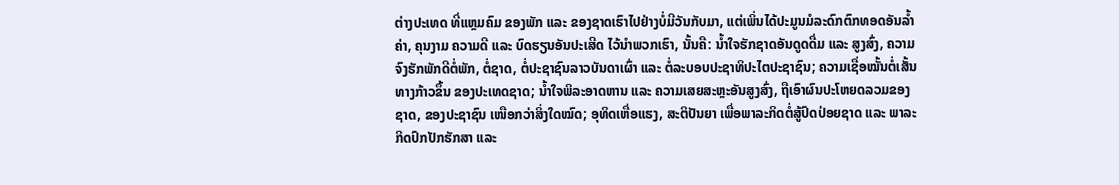ຕ່າງປະເທດ ທີ່ແຫຼມຄົມ ຂອງພັກ ແລະ ຂອງຊາດເຮົາໄປຢ່າງບໍ່ມີວັນກັບມາ, ແຕ່ເພິ່ນໄດ້ປະມູນມໍລະດົກຕົກທອດອັນລໍ້າຄ່າ, ຄຸນງາມ ຄວາມດີ ແລະ ບົດຮຽນອັນປະເສີດ ໄວ້ນໍາພວກເຮົາ, ນັ້ນຄື: ນໍ້າໃຈຮັກຊາດອັນດູດດື່ມ ແລະ ສູງສົ່ງ, ຄວາມຈົງຮັກພັກດີຕໍ່ພັກ, ຕໍ່ຊາດ, ຕໍ່ປະຊາຊົນລາວບັນດາເຜົ່າ ແລະ ຕໍ່ລະບອບປະຊາທິປະໄຕປະຊາຊົນ; ຄວາມເຊື່ອໝັ້ນຕໍ່ເສັ້ນທາງກ້າວຂຶ້ນ ຂອງປະເທດຊາດ; ນໍ້າໃຈພິລະອາດຫານ ແລະ ຄວາມເສຍສະຫຼະອັນສູງສົ່ງ, ຖືເອົາຜົນປະໂຫຍດລວມຂອງຊາດ, ຂອງປະຊາຊົນ ເໜືອກວ່າສິ່ງໃດໝົດ; ອຸທິດເຫື່ອແຮງ, ສະຕິປັນຍາ ເພື່ອພາລະກິດຕໍ່ສູ້ປົດປ່ອຍຊາດ ແລະ ພາລະກິດປົກປັກຮັກສາ ແລະ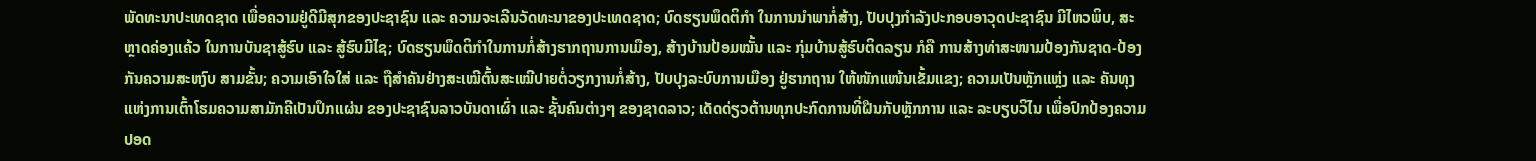ພັດທະນາປະເທດຊາດ ເພື່ອຄວາມຢູ່ດີມີສຸກຂອງປະຊາຊົນ ແລະ ຄວາມຈະເລີນວັດທະນາຂອງປະເທດຊາດ; ບົດຮຽນພຶດຕິກໍາ ໃນການນໍາພາກໍ່ສ້າງ, ປັບປຸງກໍາລັງປະກອບອາວຸດປະຊາຊົນ ມີໄຫວພິບ, ສະຫຼາດຄ່ອງແຄ້ວ ໃນການບັນຊາສູ້ຮົບ ແລະ ສູ້ຮົບມີໄຊ; ບົດຮຽນພຶດຕິກໍາໃນການກໍ່ສ້າງຮາກຖານການເມືອງ, ສ້າງບ້ານປ້ອມໝັ້ນ ແລະ ກຸ່ມບ້ານສູ້ຮົບຕິດລຽນ ກໍຄື ການສ້າງທ່າສະໜາມປ້ອງກັນຊາດ-ປ້ອງກັນຄວາມສະຫງົບ ສາມຂັ້ນ; ຄວາມເອົາໃຈໃສ່ ແລະ ຖືສໍາຄັນຢ່າງສະເໝີຕົ້ນສະເໝີປາຍຕໍ່ວຽກງານກໍ່ສ້າງ, ປັບປຸງລະບົບການເມືອງ ຢູ່ຮາກຖານ ໃຫ້ໜັກແໜ້ນເຂັ້ມແຂງ; ຄວາມເປັນຫຼັກແຫຼ່ງ ແລະ ຄັນທຸງແຫ່ງການເຕົ້າໂຮມຄວາມສາມັກຄີເປັນປຶກແຜ່ນ ຂອງປະຊາຊົນລາວບັນດາເຜົ່າ ແລະ ຊັ້ນຄົນຕ່າງໆ ຂອງຊາດລາວ; ເດັດດ່ຽວຕ້ານທຸກປະກົດການທີ່ຝືນກັບຫຼັກການ ແລະ ລະບຽບວິໄນ ເພື່ອປົກປ້ອງຄວາມປອດ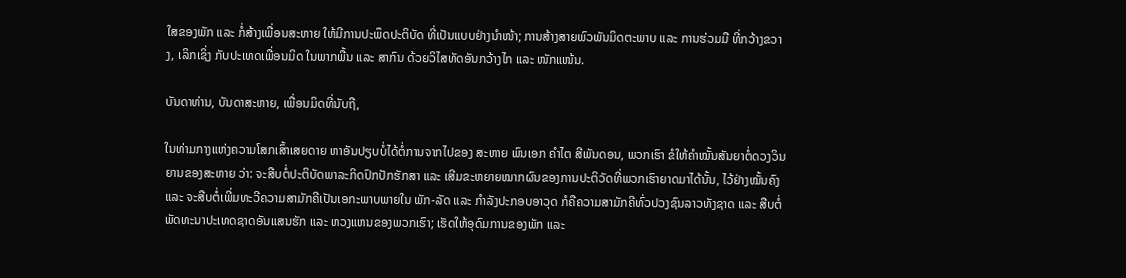ໃສຂອງພັກ ແລະ ກໍ່ສ້າງເພື່ອນສະຫາຍ ໃຫ້ມີການປະພຶດປະຕິບັດ ທີ່ເປັນແບບຢ່າງນໍາໜ້າ; ການສ້າງສາຍພົວພັນມິດຕະພາບ ແລະ ການຮ່ວມມື ທີ່ກວ້າງຂວາງ, ເລິກເຊິ່ງ ກັບປະເທດເພື່ອນມິດ ໃນພາກພື້ນ ແລະ ສາກົນ ດ້ວຍວິໄສທັດອັນກວ້າງໄກ ແລະ ໜັກແໜ້ນ.

ບັນດາທ່ານ, ບັນດາສະຫາຍ, ເພື່ອນມິດທີ່ນັບຖື,

ໃນທ່າມກາງແຫ່ງຄວາມໂສກເສົ້າເສຍດາຍ ຫາອັນປຽບບໍ່ໄດ້ຕໍ່ການຈາກໄປຂອງ ສະຫາຍ ພົນເອກ ຄໍາໄຕ ສີພັນດອນ, ພວກເຮົາ ຂໍໃຫ້ຄຳໝັ້ນສັນຍາຕໍ່ດວງວິນຍານຂອງສະຫາຍ ວ່າ: ຈະສືບຕໍ່ປະຕິບັດພາລະກິດປົກປັກຮັກສາ ແລະ ເສີມຂະຫຍາຍໝາກຜົນຂອງການປະຕິວັດທີ່ພວກເຮົາຍາດມາໄດ້ນັ້ນ, ໄວ້ຢ່າງໝັ້ນຄົງ ແລະ ຈະສືບຕໍ່ເພີ່ມທະວີຄວາມສາມັກຄີເປັນເອກະພາບພາຍໃນ ພັກ-ລັດ ແລະ ກໍາລັງປະກອບອາວຸດ ກໍຄືຄວາມສາມັກຄີທົ່ວປວງຊົນລາວທັງຊາດ ແລະ ສືບຕໍ່ພັດທະນາປະເທດຊາດອັນແສນຮັກ ແລະ ຫວງແຫນຂອງພວກເຮົາ; ເຮັດໃຫ້ອຸດົມການຂອງພັກ ແລະ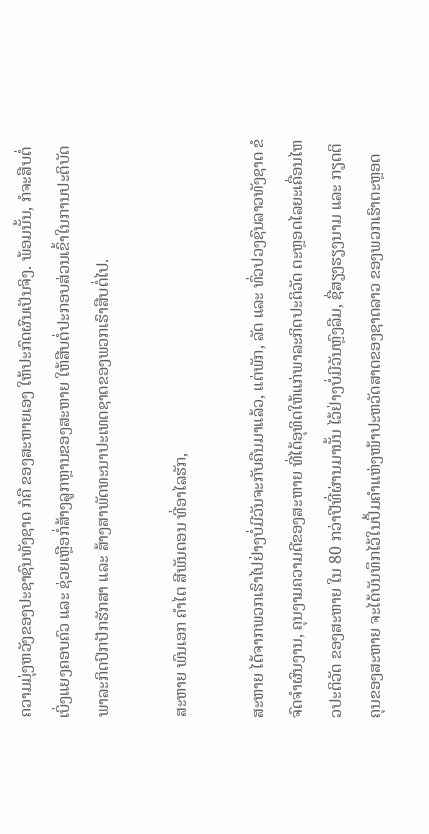ຄວາມມຸ່ງຫວັງຂອງປະຊາຊົນທັງຊາດ ກໍຄື ຂອງສະຫາຍເອງ ໃຫ້ປະກົດຜົນເປັນຈິງ. ພ້ອມນັ້ນ, ກໍຈະສືບຕໍ່ເບິ່ງແຍງຄອບຄົວ ແລະ ຊ່ວຍເຫຼືອກໍ່ສ້າງລູກຫຼານຂອງສະຫາຍ ໃຫ້ສືບຕໍ່ປະກອບສ່ວນເຂົ້າໃນການປະຕິບັດພາລະກິດປົກປັກຮັກສາ ແລະ ສ້າງສາພັດທະນາປະເທດຊາດຂອງພວກເຮົາສືບຕໍ່ໄປ.

ສະຫາຍ ພົນເອກ ຄໍາໄຕ ສີພັນດອນ ທີ່ອາໄລຮັກ,

ສະຫາຍ ໄດ້ຈາກພວກເຮົາໄປຢ່າງບໍ່ມີວັນຈະກັບຄືນມາແລ້ວ, ແຕ່ພັກ, ລັດ ແລະ ທົ່ວປວງຊົນລາວທັງຊາດ ຂໍຈົດຈໍາຜົນງານ, ຄຸນງາມຄວາມດີຂອງສະຫາຍ ທີ່ໄດ້ອຸທິດໃຫ້ແກ່ພາລະກິດປະຕິວັດ ຕະຫຼອດໄລຍະເຄື່ອນໄຫວປະຕິວັດ ຂອງສະຫາຍ ໃນ 80 ກວ່າປີທີ່ຜ່ານມານັ້ນ ໄວ້ຢ່າງບໍ່ມີວັນຫຼົງລືມ, ຊື່ສຽງຮຽງນາມ ແລະ ກຽດຕິຄຸນຂອງສະຫາຍ ຈະໄດ້ບັນທຶກໄວ້ໃນປຶ້ມຄຳແຫ່ງໜ້າປະຫວັດສາດຂອງຊາດລາວ ຂອງພວກເຮົາຕະຫຼອດ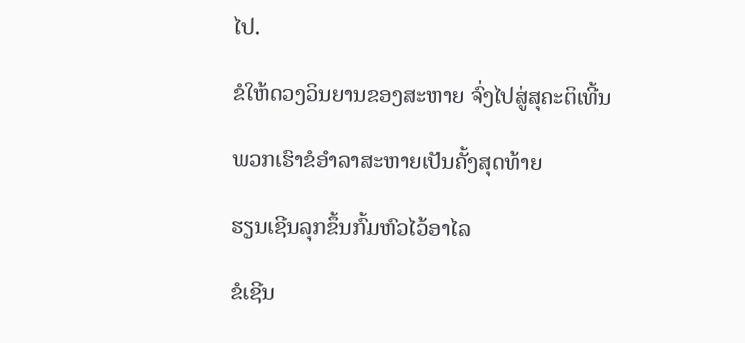ໄປ.

ຂໍໃຫ້ດວງວິນຍານຂອງສະຫາຍ ຈົ່ງໄປສູ່ສຸຄະຕິເທີ້ນ

ພວກເຮົາຂໍອຳລາສະຫາຍເປັນຄັ້ງສຸດທ້າຍ

ຮຽນເຊີນລຸກຂຶ້ນກົ້ມຫົວໄວ້ອາໄລ

ຂໍເຊີນ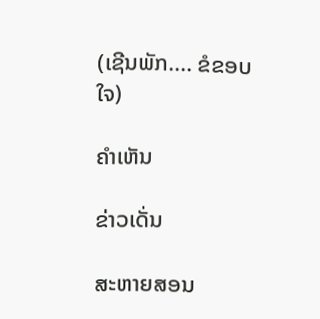(ເຊີນພັກ.... ຂໍຂອບໃຈ)

ຄໍາເຫັນ

ຂ່າວເດັ່ນ

ສະຫາຍສອນ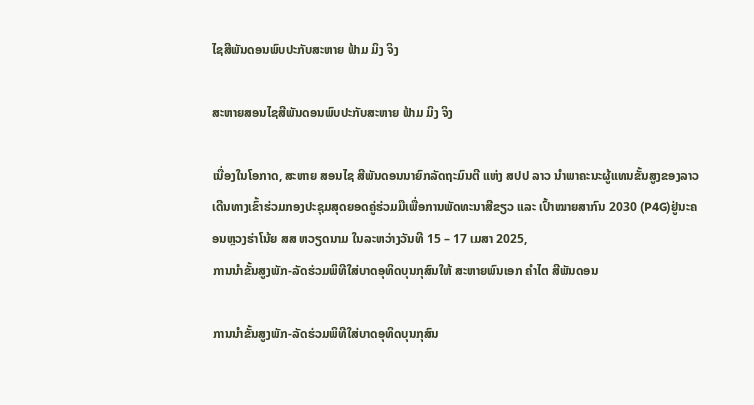ໄຊສີພັນດອນພົບປະກັບສະຫາຍ ຟ້າມ ມິງ ຈິງ

ສະຫາຍສອນໄຊສີພັນດອນພົບປະກັບສະຫາຍ ຟ້າມ ມິງ ຈິງ

ເນື່ອງໃນໂອກາດ, ສະຫາຍ ສອນໄຊ ສີພັນດອນນາຍົກລັດຖະມົນຕີ ແຫ່ງ ສປປ ລາວ ນຳພາຄະນະຜູ້ແທນຂັ້ນສູງຂອງລາວ ເດີນທາງເຂົ້າຮ່ວມກອງປະຊຸມສຸດຍອດຄູ່ຮ່ວມມືເພື່ອການພັດທະນາສີຂຽວ ແລະ ເປົ້າໝາຍສາກົນ 2030 (P4G)ຢູ່ນະຄອນຫຼວງຮ່າໂນ້ຍ ສສ ຫວຽດນາມ ໃນລະຫວ່າງວັນທີ 15 – 17 ເມສາ 2025,
ການນໍາຂັ້ນສູງພັກ-ລັດຮ່ວມພິທີໃສ່ບາດອຸທິດບຸນກຸສົນໃຫ້ ສະຫາຍພົນເອກ ຄໍາໄຕ ສີພັນດອນ

ການນໍາຂັ້ນສູງພັກ-ລັດຮ່ວມພິທີໃສ່ບາດອຸທິດບຸນກຸສົນ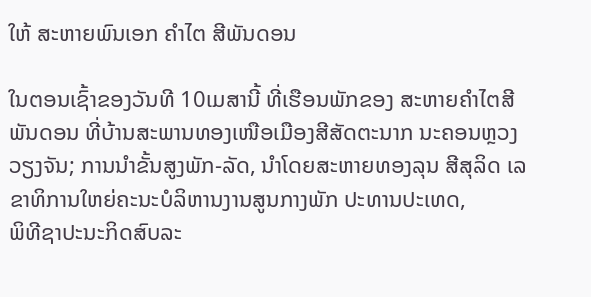ໃຫ້ ສະຫາຍພົນເອກ ຄໍາໄຕ ສີພັນດອນ

ໃນຕອນເຊົ້າຂອງວັນທີ 10ເມສານີ້ ທີ່ເຮືອນພັກຂອງ ສະຫາຍຄໍາໄຕສີພັນດອນ ທີ່ບ້ານສະພານທອງເໜືອເມືອງສີສັດຕະນາກ ນະຄອນຫຼວງວຽງຈັນ; ການນໍາຂັ້ນສູງພັກ-ລັດ, ນໍາໂດຍສະຫາຍທອງລຸນ ສີສຸລິດ ເລຂາທິການໃຫຍ່ຄະນະບໍລິຫານງານສູນກາງພັກ ປະທານປະເທດ,
ພິທີຊາປະນະກິດສົບລະ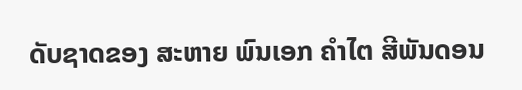ດັບຊາດຂອງ ສະຫາຍ ພົນເອກ ຄຳໄຕ ສີພັນດອນ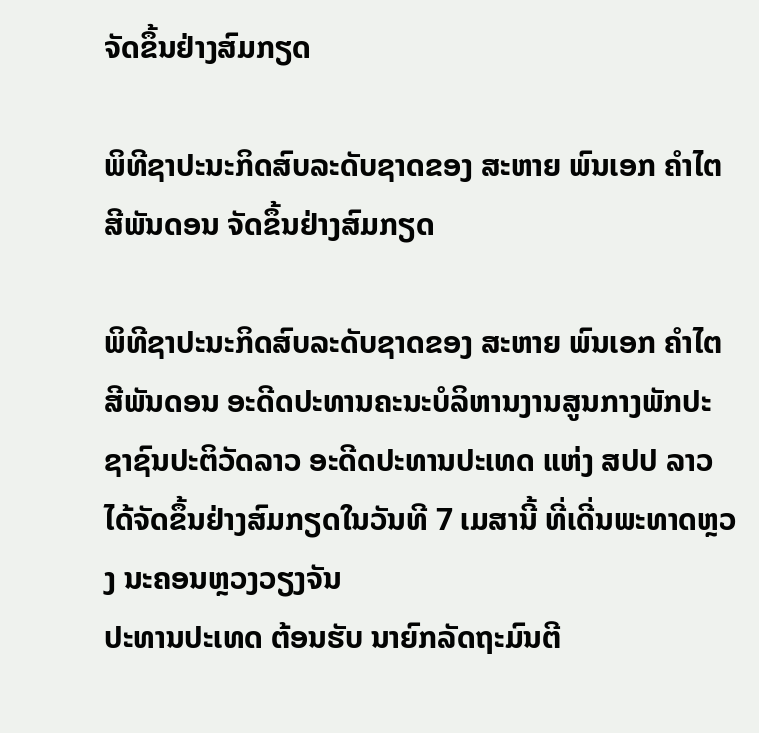ຈັດຂຶ້ນຢ່າງສົມກຽດ

ພິທີຊາປະນະກິດສົບລະດັບຊາດຂອງ ສະຫາຍ ພົນເອກ ຄຳໄຕ ສີພັນດອນ ຈັດຂຶ້ນຢ່າງສົມກຽດ

ພິທີຊາປະນະກິດສົບລະດັບຊາດຂອງ ສະຫາຍ ພົນເອກ ຄຳໄຕ ສີພັນດອນ ອະດີດປະທານຄະນະບໍລິຫານງານສູນກາງພັກປະຊາຊົນປະຕິວັດລາວ ອະດີດປະທານປະເທດ ແຫ່ງ ສປປ ລາວ ໄດ້ຈັດຂຶ້ນຢ່າງສົມກຽດໃນວັນທີ 7 ເມສານີ້ ທີ່ເດີ່ນພະທາດຫຼວງ ນະຄອນຫຼວງວຽງຈັນ
ປະທານປະເທດ ຕ້ອນຮັບ ນາຍົກລັດຖະມົນຕີ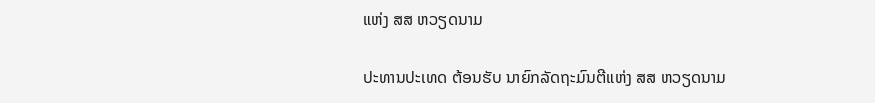ແຫ່ງ ສສ ຫວຽດນາມ

ປະທານປະເທດ ຕ້ອນຮັບ ນາຍົກລັດຖະມົນຕີແຫ່ງ ສສ ຫວຽດນາມ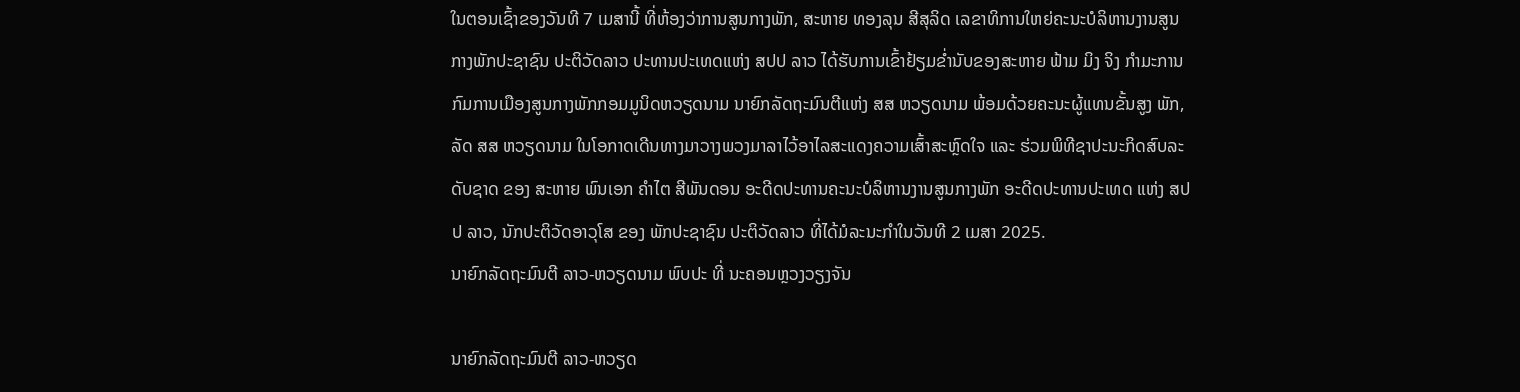ໃນຕອນເຊົ້າຂອງວັນທີ 7 ເມສານີ້ ທີ່ຫ້ອງວ່າການສູນກາງພັກ, ສະຫາຍ ທອງລຸນ ສີສຸລິດ ເລຂາທິການໃຫຍ່ຄະນະບໍລິຫານງານສູນກາງພັກປະຊາຊົນ ປະຕິວັດລາວ ປະທານປະເທດແຫ່ງ ສປປ ລາວ ໄດ້ຮັບການເຂົ້າຢ້ຽມຂໍ່ານັບຂອງສະຫາຍ ຟ້າມ ມິງ ຈິງ ກຳມະການກົມການເມືອງສູນກາງພັກກອມມູນິດຫວຽດນາມ ນາຍົກລັດຖະມົນຕີແຫ່ງ ສສ ຫວຽດນາມ ພ້ອມດ້ວຍຄະນະຜູ້ແທນຂັ້ນສູງ ພັກ, ລັດ ສສ ຫວຽດນາມ ໃນໂອກາດເດີນທາງມາວາງພວງມາລາໄວ້ອາໄລສະແດງຄວາມເສົ້າສະຫຼົດໃຈ ແລະ ຮ່ວມພິທີຊາປະນະກິດສົບລະດັບຊາດ ຂອງ ສະຫາຍ ພົນເອກ ຄໍາໄຕ ສີພັນດອນ ອະດີດປະທານຄະນະບໍລິຫານງານສູນກາງພັກ ອະດີດປະທານປະເທດ ແຫ່ງ ສປປ ລາວ, ນັກປະຕິວັດອາວຸໂສ ຂອງ ພັກປະຊາຊົນ ປະຕິວັດລາວ ທີ່ໄດ້ມໍລະນະກໍາໃນວັນທີ 2 ເມສາ 2025.
ນາຍົກລັດຖະມົນຕີ ລາວ-ຫວຽດນາມ ພົບປະ ທີ່ ນະຄອນຫຼວງວຽງຈັນ

ນາຍົກລັດຖະມົນຕີ ລາວ-ຫວຽດ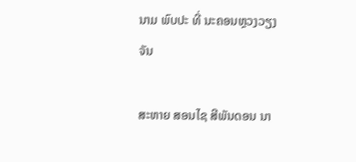ນາມ ພົບປະ ທີ່ ນະຄອນຫຼວງວຽງຈັນ

ສະຫາຍ ສອນໄຊ ສີພັນດອນ ນາ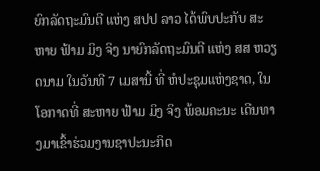ຍົກລັດຖະມົນຕີ ແຫ່ງ ສປປ ລາວ ໄດ້ພົບປະກັບ ສະຫາຍ ຟ້າມ ມິງ ຈິງ ນາຍົກລັດຖະມົນຕີ ແຫ່ງ ສສ ຫວຽດນາມ ໃນວັນທີ 7 ເມສານີ້ ທີ່ ຫໍປະຊຸມແຫ່ງຊາດ, ໃນໂອກາດທີ່ ສະຫາຍ ຟ້າມ ມິງ ຈິງ ພ້ອມຄະນະ ເດີນທາງມາເຂົ້າຮ່ວມງານຊາປະນະກິດ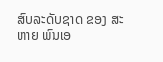ສົບລະດັບຊາດ ຂອງ ສະຫາຍ ພົນເອ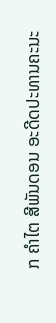ກ ຄໍາໄຕ ສີພັນດອນ ອະດີດປະທານຄະນະ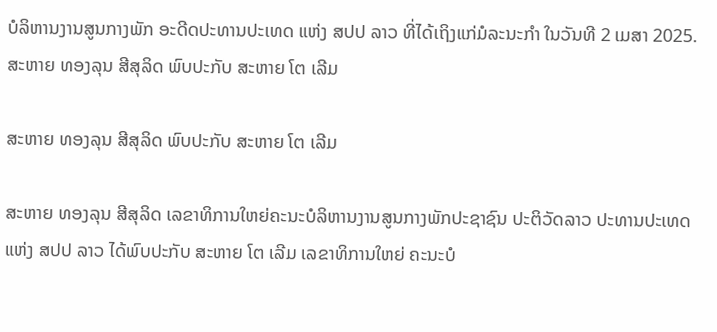ບໍລິຫານງານສູນກາງພັກ ອະດີດປະທານປະເທດ ແຫ່ງ ສປປ ລາວ ທີ່ໄດ້ເຖິງແກ່ມໍລະນະກໍາ ໃນວັນທີ 2 ເມສາ 2025.
ສະຫາຍ ທອງລຸນ ສີສຸລິດ ພົບປະກັບ ສະຫາຍ ໂຕ ເລີມ

ສະຫາຍ ທອງລຸນ ສີສຸລິດ ພົບປະກັບ ສະຫາຍ ໂຕ ເລີມ

ສະຫາຍ ທອງລຸນ ສີສຸລິດ ເລຂາທິການໃຫຍ່ຄະນະບໍລິຫານງານສູນກາງພັກປະຊາຊົນ ປະຕິວັດລາວ ປະທານປະເທດແຫ່ງ ສປປ ລາວ ໄດ້ພົບປະກັບ ສະຫາຍ ໂຕ ເລີມ ເລຂາທິການໃຫຍ່ ຄະນະບໍ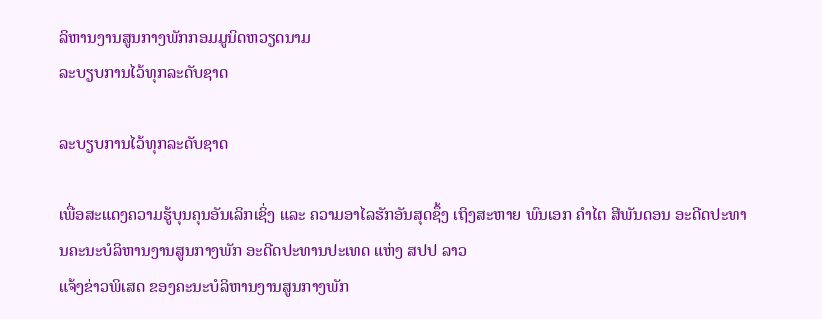ລິຫານງານສູນກາງພັກກອມມູນິດຫວຽດນາມ
ລະບຽບການໄວ້ທຸກລະດັບຊາດ

ລະບຽບການໄວ້ທຸກລະດັບຊາດ

ເພື່ອສະແດງຄວາມຮູ້ບຸນຄຸນອັນເລິກເຊິ່ງ ແລະ ຄວາມອາໄລຮັກອັນສຸດຊຶ້ງ ເຖິງສະຫາຍ ພົນເອກ ຄໍາໄຕ ສີພັນດອນ ອະດີດປະທານຄະນະບໍລິຫານງານສູນກາງພັກ ອະດີດປະທານປະເທດ ແຫ່ງ ສປປ ລາວ
ແຈ້ງຂ່າວພິເສດ ຂອງຄະນະບໍລິຫານງານສູນກາງພັກ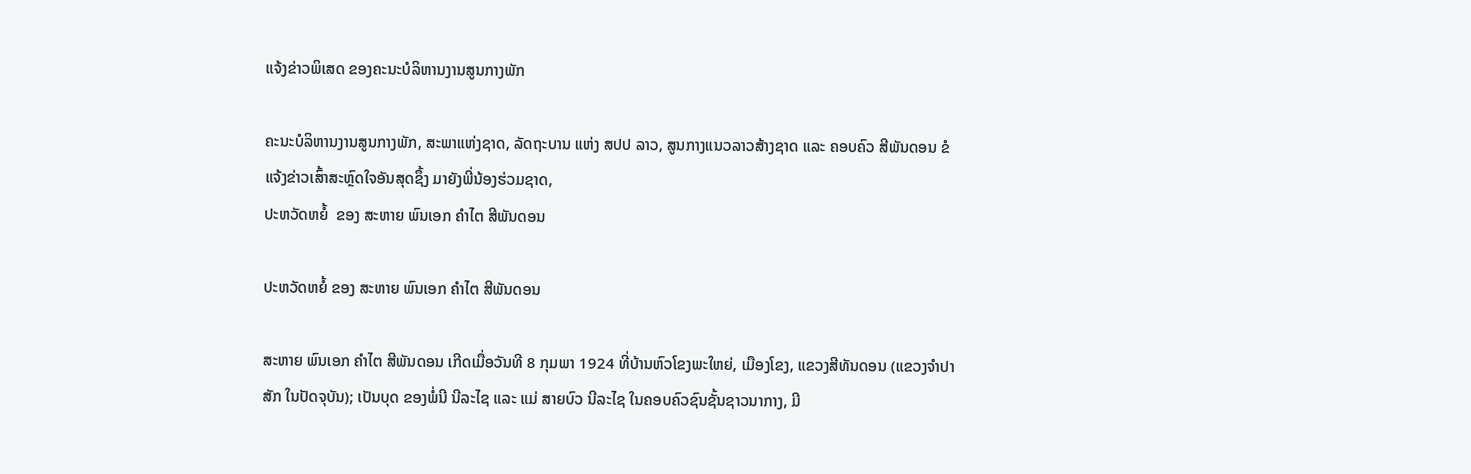ແຈ້ງຂ່າວພິເສດ ຂອງຄະນະບໍລິຫານງານສູນກາງພັກ

ຄະນະບໍລິຫານງານສູນກາງພັກ, ສະພາແຫ່ງຊາດ, ລັດຖະບານ ແຫ່ງ ສປປ ລາວ, ສູນກາງແນວລາວສ້າງຊາດ ແລະ ຄອບຄົວ ສີພັນດອນ ຂໍແຈ້ງຂ່າວເສົ້າສະຫຼົດໃຈອັນສຸດຊຶ້ງ ມາຍັງພີ່ນ້ອງຮ່ວມຊາດ,
ປະຫວັດຫຍໍ້  ຂອງ ສະຫາຍ ພົນເອກ ຄໍາໄຕ ສີພັນດອນ

ປະຫວັດຫຍໍ້ ຂອງ ສະຫາຍ ພົນເອກ ຄໍາໄຕ ສີພັນດອນ

ສະຫາຍ ພົນເອກ ຄໍາໄຕ ສີພັນດອນ ເກີດເມື່ອວັນທີ 8 ກຸມພາ 1924 ທີ່ບ້ານຫົວໂຂງພະໃຫຍ່, ເມືອງໂຂງ, ແຂວງສີທັນດອນ (ແຂວງຈໍາປາສັກ ໃນປັດຈຸບັນ); ເປັນບຸດ ຂອງພໍ່ນີ ນີລະໄຊ ແລະ ແມ່ ສາຍບົວ ນີລະໄຊ ໃນຄອບຄົວຊົນຊັ້ນຊາວນາກາງ, ມີ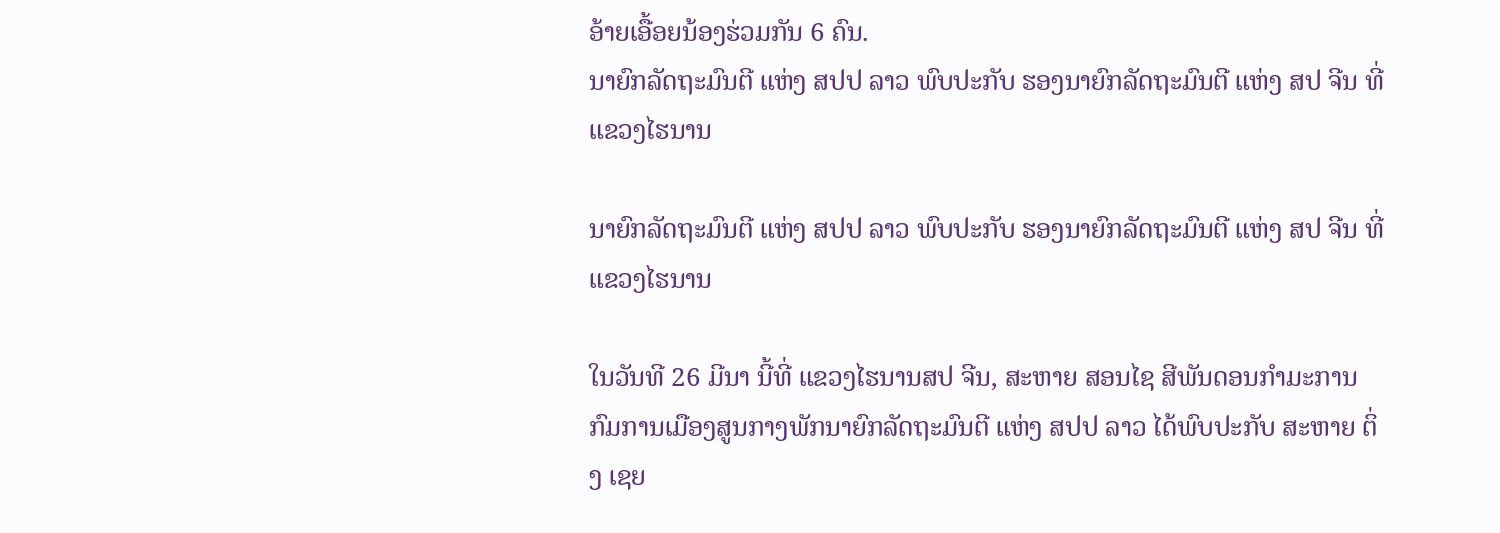ອ້າຍເອື້ອຍນ້ອງຮ່ວມກັນ 6 ຄົນ.
ນາຍົກລັດຖະມົນຕີ ແຫ່ງ ສປປ ລາວ ພົບປະກັບ ຮອງນາຍົກລັດຖະມົນຕີ ແຫ່ງ ສປ ຈີນ ທີ່ ແຂວງໄຮນານ

ນາຍົກລັດຖະມົນຕີ ແຫ່ງ ສປປ ລາວ ພົບປະກັບ ຮອງນາຍົກລັດຖະມົນຕີ ແຫ່ງ ສປ ຈີນ ທີ່ ແຂວງໄຮນານ

ໃນວັນທີ 26 ມີນາ ນີ້ທີ່ ແຂວງໄຮນານສປ ຈີນ, ສະຫາຍ ສອນໄຊ ສີພັນດອນກໍາມະການກົມການເມືອງສູນກາງພັກນາຍົກລັດຖະມົນຕີ ແຫ່ງ ສປປ ລາວ ໄດ້ພົບປະກັບ ສະຫາຍ ຕິ່ງ ເຊຍ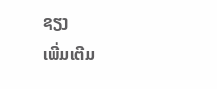ຊຽງ
ເພີ່ມເຕີມ